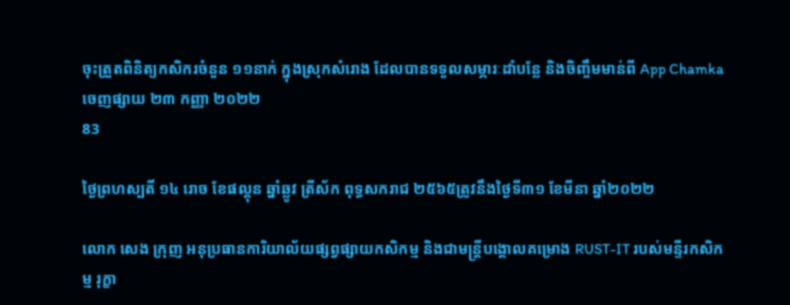ចុះត្រួតពិនិត្យកសិករចំនួន ១១នាក់ ក្នុងស្រុកសំរោង ដែលបានទទួលសម្ភារៈដាំបន្លែ និងចិញ្ចឹមមាន់ពី App Chamka
ចេញផ្សាយ ២៣ កញ្ញា ២០២២
83

ថ្ងៃព្រហស្បតិ៍ ១៤ រោច ខែផល្គុន ឆ្នាំឆ្លូវ ត្រីស័ក ពុទ្ធសករាជ ២៥៦៥ត្រូវនឹងថ្ងៃទី៣១ ខែមីនា ឆ្នាំ២០២២

លោក សេង ក្រុញ អនុប្រធានការិយាល័យផ្សព្វផ្សាយកសិកម្ម និងជាមន្រ្តីបង្គោលគម្រោង RUST-IT របស់មន្ទីរកសិកម្ម រុក្ខា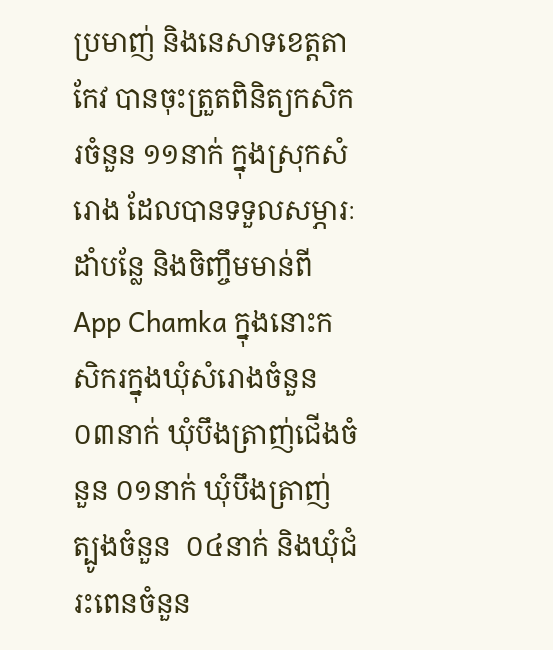ប្រមាញ់ និងនេសាទខេត្តតាកែវ បានចុះត្រួតពិនិត្យកសិករចំនួន ១១នាក់ ក្នុងស្រុកសំរោង ដែលបានទទួលសម្ភារៈដាំបន្លែ និងចិញ្ចឹមមាន់ពី App Chamka ក្នុងនោះកសិករក្នុងឃុំសំរោងចំនួន ០៣នាក់ ឃុំបឹងត្រាញ់ជើងចំនួន ០១នាក់ ឃុំបឹងត្រាញ់ត្បូងចំនួន  ០៤នាក់ និងឃុំជំរះពេនចំនួន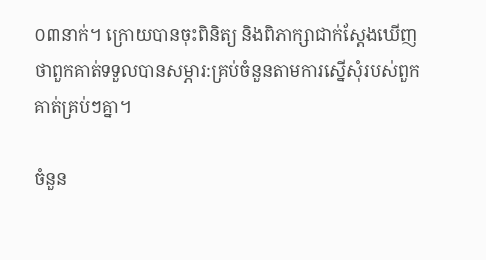០៣នាក់។ ក្រោយបានចុះពិនិត្យ និងពិភាក្សាជាក់ស្តែងឃើញថាពួកគាត់ទទួលបានសម្ភារ:គ្រប់ចំនួនតាមការស្នើសុំរបស់ពួកគាត់គ្រប់ៗគ្នា។

ចំនួន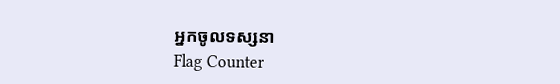អ្នកចូលទស្សនា
Flag Counter